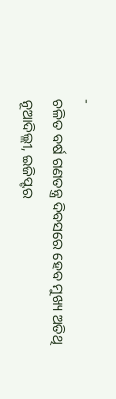-
ଚଳିତ ବର୍ଷ ଗଣତନ୍ତ୍ର ଦିବସରେ ହେବ ମୁଖ୍ୟ ଅତିଥି
ନୂଆଦିଲ୍ଲୀ, ଇଜିପ୍ଟର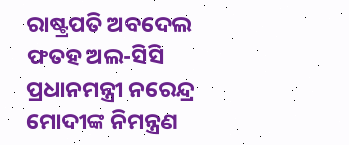ରାଷ୍ଟ୍ରପତି ଅବଦେଲ ଫତହ ଅଲ-ସିସି ପ୍ରଧାନମନ୍ତ୍ରୀ ନରେନ୍ଦ୍ର ମୋଦୀଙ୍କ ନିମନ୍ତ୍ରଣ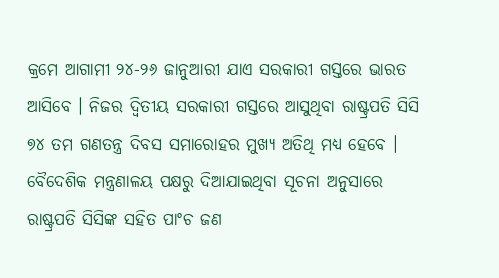କ୍ରମେ ଆଗାମୀ ୨୪-୨୬ ଜାନୁଆରୀ ଯାଏ ସରକାରୀ ଗସ୍ତରେ ଭାରତ ଆସିବେ । ନିଜର ଦ୍ୱିତୀୟ ସରକାରୀ ଗସ୍ତରେ ଆସୁଥିବା ରାଷ୍ଟ୍ରପତି ସିସି ୭୪ ତମ ଗଣତନ୍ତ୍ର ଦିବସ ସମାରୋହର ମୁଖ୍ୟ ଅତିଥି ମଧ୍ୟ ହେବେ ।
ବୈଦେଶିକ ମନ୍ତ୍ରଣାଳୟ ପକ୍ଷରୁ ଦିଆଯାଇଥିବା ସୂଚନା ଅନୁସାରେ ରାଷ୍ଟ୍ରପତି ସିସିଙ୍କ ସହିତ ପାଂଚ ଜଣ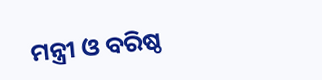ମନ୍ତ୍ରୀ ଓ ବରିଷ୍ଠ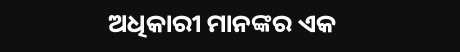ଅଧିକାରୀ ମାନଙ୍କର ଏକ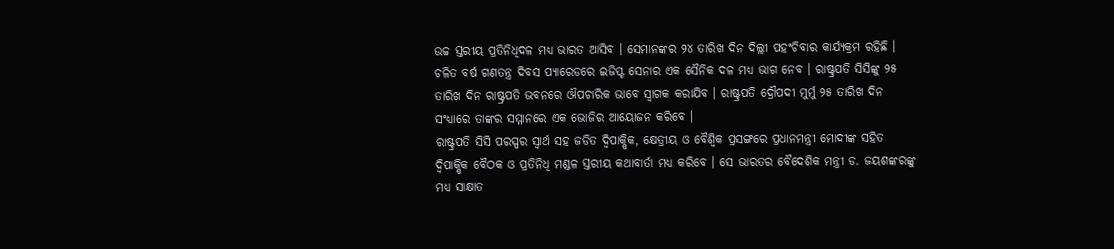ଉଚ୍ଚ ସ୍ତରୀୟ ପ୍ରତିନିଧିଦଳ ମଧ୍ୟ ଭାରତ ଆସିବ । ସେମାନଙ୍କର ୨୪ ତାରିଖ ଦିନ ଦିଲ୍ଲୀ ପହଂଚିବାର କାର୍ଯ୍ୟକ୍ରମ ରହିଛି । ଚଳିତ ବର୍ଷ ଗଣତନ୍ତ୍ର ଦିବସ ପ୍ୟାରେଡରେ ଇଜିପ୍ଟ ସେନାର ଏକ ସୈନିକ ଦଳ ମଧ୍ୟ ଭାଗ ନେବ । ରାଷ୍ଟ୍ରପତି ସିସିଙ୍କୁ ୨୫ ତାରିଖ ଦିନ ରାଷ୍ଟ୍ରପତି ଭବନରେ ଔପଚାରିକ ଭାବେ ସ୍ୱାଗକ କରାଯିବ । ରାଷ୍ଟ୍ରପତି ଦ୍ରୌପଦୀ ମୁର୍ମୁ ୨୫ ତାରିଖ ଦିନ ସଂଧ୍ୟାରେ ତାଙ୍କର ସମ୍ମାନରେ ଏକ ଭୋଜିର ଆୟୋଜନ କରିବେ ।
ରାଷ୍ଟ୍ରପତି ସିସି ପରସ୍ପର ସ୍ୱାର୍ଥ ସହ ଜଡିତ ଦ୍ୱିପାକ୍ଷିକ, କ୍ଷେତ୍ରୀୟ ଓ ବୈଶ୍ୱିକ ପ୍ରସଙ୍ଗରେ ପ୍ରଧାନମନ୍ତ୍ରୀ ମୋଦୀଙ୍କ ସହିତ ଦ୍ୱିପାକ୍ଷିକ ବୈଠକ ଓ ପ୍ରତିନିଧି ମଣ୍ଡଳ ସ୍ତରୀୟ କଥାବାର୍ତା ମଧ୍ୟ କରିବେ । ସେ ଭାରତର ବୈଦେଶିକ ମନ୍ତ୍ରୀ ଡ. ଜୟଶଙ୍କରଙ୍କୁ ମଧ୍ୟ ସାକ୍ଷାତ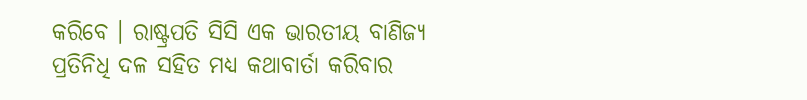କରିବେ । ରାଷ୍ଟ୍ରପତି ସିସି ଏକ ଭାରତୀୟ ବାଣିଜ୍ୟ ପ୍ରତିନିଧି ଦଳ ସହିତ ମଧ୍ୟ କଥାବାର୍ତା କରିବାର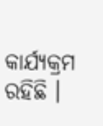କାର୍ଯ୍ୟକ୍ରମ ରହିଛି ।